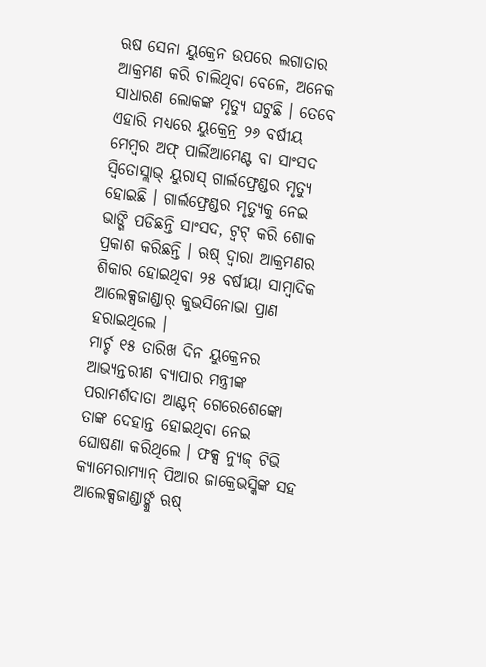ଋଷ ସେନା ୟୁକ୍ରେନ ଉପରେ ଲଗାତାର ଆକ୍ରମଣ କରି ଚାଲିଥିବା ବେଳେ, ଅନେକ ସାଧାରଣ ଲୋକଙ୍କ ମୃତ୍ୟୁ ଘଟୁଛି । ତେବେ ଏହାରି ମଧ୍ୟରେ ୟୁକ୍ରେନ୍ର ୨୬ ବର୍ଷୀୟ ମେମ୍ୱର ଅଫ୍ ପାର୍ଲିଆମେଣ୍ଟ ବା ସାଂସଦ ସ୍ବିତୋସ୍ଲାଭ୍ ୟୁରାସ୍ ଗାର୍ଲଫ୍ରେଣ୍ଡର ମୃତ୍ୟୁ ହୋଇଛି । ଗାର୍ଲଫ୍ରେଣ୍ଡର ମୃତ୍ୟୁକୁ ନେଇ ଭାଙ୍ଗି ପଡିଛନ୍ତି ସାଂସଦ, ଟ୍ୱଟ୍ କରି ଶୋକ ପ୍ରକାଶ କରିଛନ୍ତି । ଋଷ୍ ଦ୍ୱାରା ଆକ୍ରମଣର ଶିକାର ହୋଇଥିବା ୨୫ ବର୍ଷୀୟା ସାମ୍ୱାଦିକ ଆଲେକ୍ସଜାଣ୍ଡାର୍ କୁଭସିନୋଭା ପ୍ରାଣ ହରାଇଥିଲେ ।
ମାର୍ଚ୍ଚ ୧୫ ତାରିଖ ଦିନ ୟୁକ୍ରେନର ଆଭ୍ୟନ୍ତରୀଣ ବ୍ୟାପାର ମନ୍ତ୍ରୀଙ୍କ ପରାମର୍ଶଦାତା ଆଣ୍ଟନ୍ ଗେରେଶେଙ୍କୋ ତାଙ୍କ ଦେହାନ୍ତ ହୋଇଥିବା ନେଇ ଘୋଷଣା କରିଥିଲେ । ଫକ୍ସ ନ୍ୟୁଜ୍ ଟିଭି କ୍ୟାମେରାମ୍ୟାନ୍ ପିଆର ଜାକ୍ରେଭସ୍କିଙ୍କ ସହ ଆଲେକ୍ସଜାଣ୍ଡାର୍ଙ୍କୁ ଋଷ୍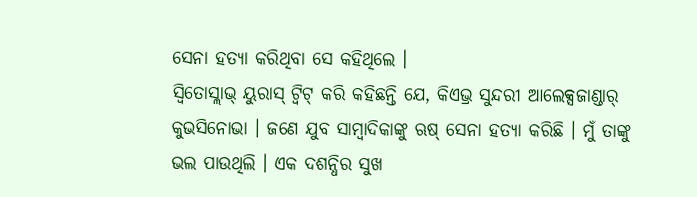ସେନା ହତ୍ୟା କରିଥିବା ସେ କହିଥିଲେ ।
ସ୍ବିତୋସ୍ଲାଭ୍ ୟୁରାସ୍ ଟ୍ୱିଟ୍ କରି କହିଛନ୍ତି ଯେ, କିଏଭ୍ର ସୁନ୍ଦରୀ ଆଲେକ୍ସଜାଣ୍ଡାର୍ କୁଭସିନୋଭା । ଜଣେ ଯୁବ ସାମ୍ୱାଦିକାଙ୍କୁ ଋଷ୍ ସେନା ହତ୍ୟା କରିଛି । ମୁଁ ତାଙ୍କୁ ଭଲ ପାଉଥିଲି । ଏକ ଦଶନ୍ଧିର ସୁଖ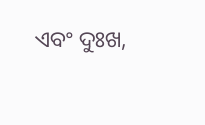ଏବଂ ଦୁଃଖ,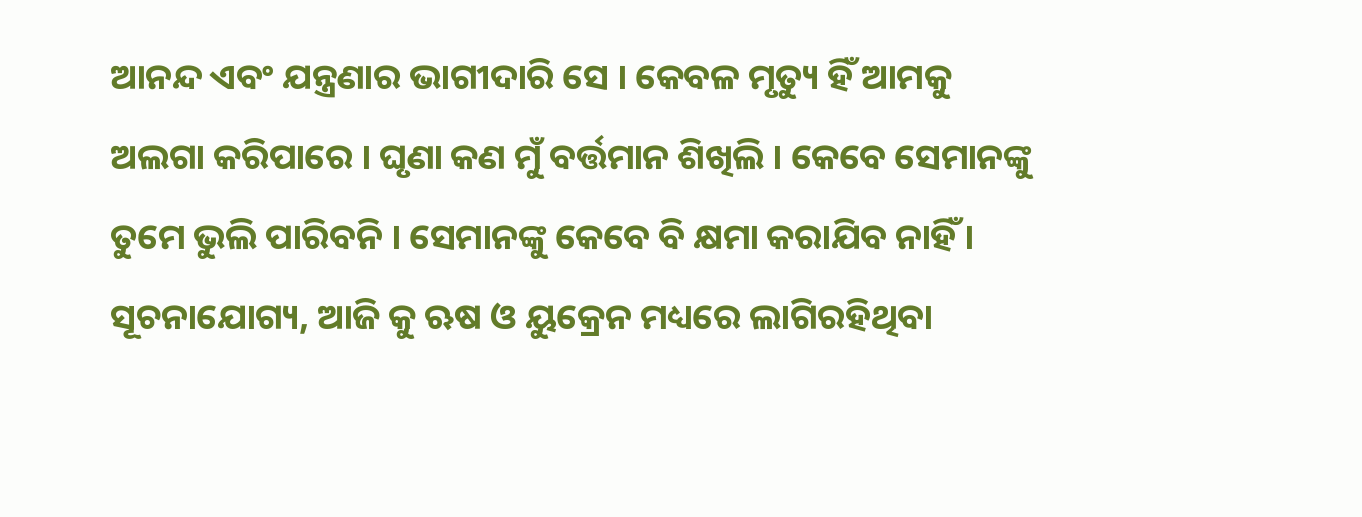ଆନନ୍ଦ ଏବଂ ଯନ୍ତ୍ରଣାର ଭାଗୀଦାରି ସେ । କେବଳ ମୃତ୍ୟୁ ହିଁ ଆମକୁ ଅଲଗା କରିପାରେ । ଘୃଣା କଣ ମୁଁ ବର୍ତ୍ତମାନ ଶିଖିଲି । କେବେ ସେମାନଙ୍କୁ ତୁମେ ଭୁଲି ପାରିବନି । ସେମାନଙ୍କୁ କେବେ ବି କ୍ଷମା କରାଯିବ ନାହିଁ ।
ସୂଚନାଯୋଗ୍ୟ, ଆଜି କୁ ଋଷ ଓ ୟୁକ୍ରେନ ମଧ୍ୟରେ ଲାଗିରହିଥିବା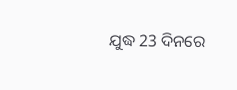ଯୁଦ୍ଧ 23 ଦିନରେ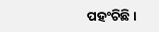ପହଂଚିଛି ।